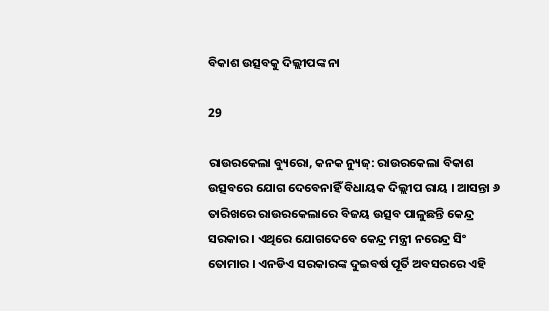ବିକାଶ ଉତ୍ସବକୁ ଦିଲ୍ଲୀପଙ୍କ ନା

29

ରାଉରକେଲା ବ୍ୟୁରୋ, କନକ ନ୍ୟୁଜ୍: ରାଉରକେଲା ବିକାଶ ଉତ୍ସବରେ ଯୋଗ ଦେବେନାହିଁ ବିଧାୟକ ଦିଲ୍ଲୀପ ରାୟ । ଆସନ୍ତା ୬ ତାରିଖରେ ରାଉରକେଲାରେ ବିଜୟ ଉତ୍ସବ ପାଳୁଛନ୍ତି କେନ୍ଦ୍ର ସରକାର । ଏଥିରେ ଯୋଗଦେବେ କେନ୍ଦ୍ର ମନ୍ତ୍ରୀ ନରେନ୍ଦ୍ର ସିଂ ତୋମାର । ଏନଡିଏ ସରକାରଙ୍କ ଦୁଇବର୍ଷ ପୂର୍ତି ଅବସରରେ ଏହି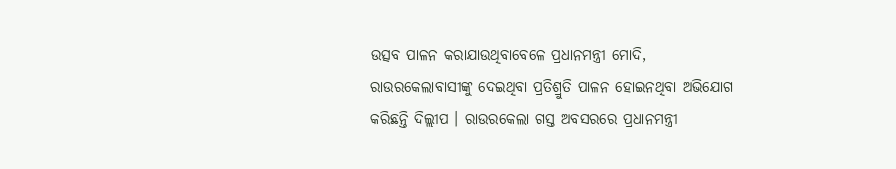ଉତ୍ସବ ପାଳନ କରାଯାଉଥିବାବେଳେ ପ୍ରଧାନମନ୍ତ୍ରୀ ମୋଦି, ରାଉରକେଲାବାସୀଙ୍କୁ ଦେଇଥିବା ପ୍ରତିଶ୍ରୁତି ପାଳନ ହୋଇନଥିବା ଅଭିଯୋଗ କରିଛନ୍ତି ଦିଲ୍ଲୀପ । ରାଉରକେଲା ଗସ୍ତ ଅବସରରେ ପ୍ରଧାନମନ୍ତ୍ରୀ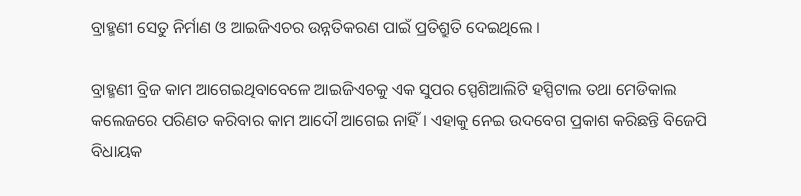ବ୍ରାହ୍ମଣୀ ସେତୁ ନିର୍ମାଣ ଓ ଆଇଜିଏଚର ଉନ୍ନତିକରଣ ପାଇଁ ପ୍ରତିଶ୍ରୁତି ଦେଇଥିଲେ ।

ବ୍ରାହ୍ମଣୀ ବ୍ରିଜ କାମ ଆଗେଇଥିବାବେଳେ ଆଇଜିଏଚକୁ ଏକ ସୁପର ସ୍ପେଶିଆଲିଟି ହସ୍ପିଟାଲ ତଥା ମେଡିକାଲ କଲେଜରେ ପରିଣତ କରିବାର କାମ ଆଦୌ ଆଗେଇ ନାହିଁ । ଏହାକୁ ନେଇ ଉଦବେଗ ପ୍ରକାଶ କରିଛନ୍ତି ବିଜେପି ବିଧାୟକ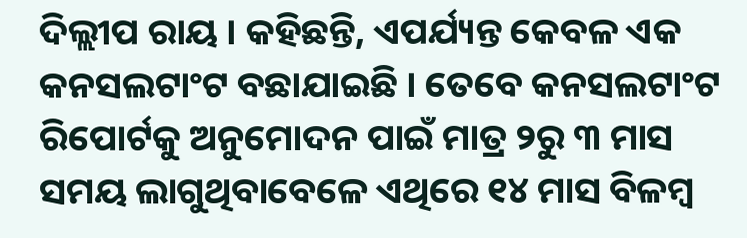ଦିଲ୍ଲୀପ ରାୟ । କହିଛନ୍ତି, ଏପର୍ଯ୍ୟନ୍ତ କେବଳ ଏକ କନସଲଟାଂଟ ବଛାଯାଇଛି । ତେବେ କନସଲଟାଂଟ ରିପୋର୍ଟକୁ ଅନୁମୋଦନ ପାଇଁ ମାତ୍ର ୨ରୁ ୩ ମାସ ସମୟ ଲାଗୁଥିବାବେଳେ ଏଥିରେ ୧୪ ମାସ ବିଳମ୍ବ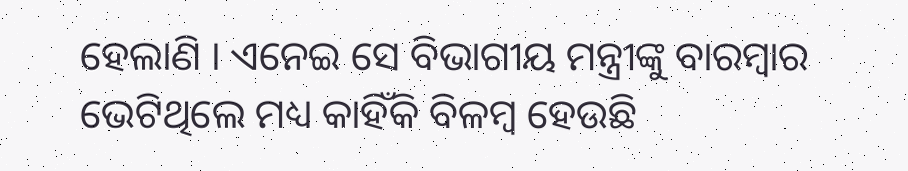ହେଲାଣି । ଏନେଇ ସେ ବିଭାଗୀୟ ମନ୍ତ୍ରୀଙ୍କୁ ବାରମ୍ବାର ଭେଟିଥିଲେ ମଧ୍ୟ କାହିଁକି ବିଳମ୍ବ ହେଉଛି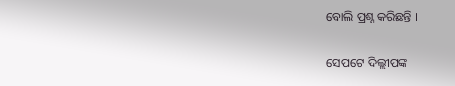ବୋଲି ପ୍ରଶ୍ନ କରିଛନ୍ତି ।

ସେପଟେ ଦିଲ୍ଲୀପଙ୍କ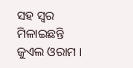ସହ ସ୍ୱର ମିଳାଇଛନ୍ତି ଜୁଏଲ ଓରାମ ।